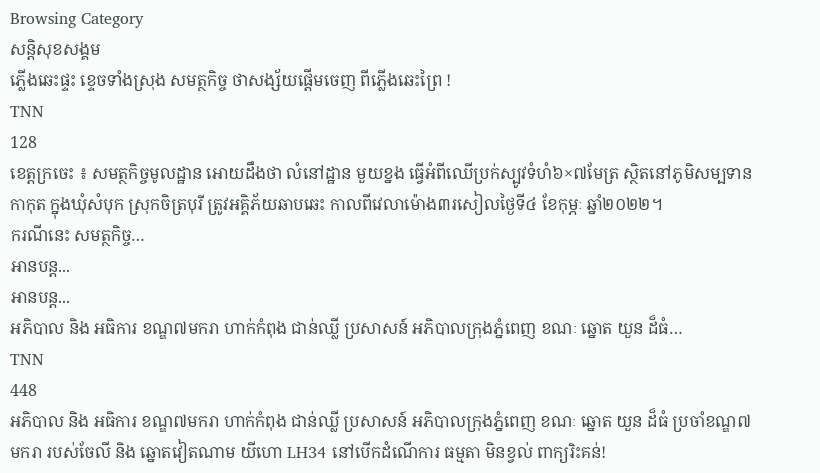Browsing Category
សន្តិសុខសង្គម
ភ្លើងឆេះផ្ទះ ខ្ទេចទាំងស្រុង សមត្ថកិច្ច ថាសង្ស័យផ្តើមចេញ ពីភ្លើងឆេះព្រៃ !
TNN
128
ខេត្តក្រចេះ ៖ សមត្ថកិច្ចមូលដ្ឋាន អោយដឹងថា លំនៅដ្ឋាន មួយខ្នង ធ្វើអំពីឈើប្រក់ស្បូវទំហំ៦×៧មែត្រ ស្ថិតនៅភូមិសម្បទានកាកុត ក្នុងឃុំសំបុក ស្រុកចិត្របុរី ត្រូវអគ្គិភ័យឆាបឆេះ កាលពីវេលាម៉ោង៣រសៀលថ្ងៃទី៤ ខែកុម្ភៈ ឆ្នាំ២០២២។
ករណីនេះ សមត្ថកិច្ច…
អានបន្ត...
អានបន្ត...
អភិបាល និង អធិការ ខណ្ឌ៧មករា ហាក់កំពុង ជាន់ឈ្លី ប្រសាសន៍ អភិបាលក្រុងភ្នំពេញ ខណៈ ឆ្នោត យួន ដ៏ធំ…
TNN
448
អភិបាល និង អធិការ ខណ្ឌ៧មករា ហាក់កំពុង ជាន់ឈ្លី ប្រសាសន៍ អភិបាលក្រុងភ្នំពេញ ខណៈ ឆ្នោត យួន ដ៏ធំ ប្រចាំខណ្ឌ៧មករា របស់ចែលី និង ឆ្នោតវៀតណាម យីហោ LH34 នៅបើកដំណើការ ធម្មតា មិនខ្វល់ ពាក្យរិះគន់!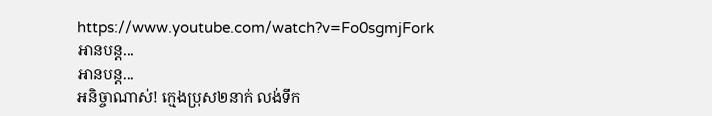https://www.youtube.com/watch?v=Fo0sgmjFork
អានបន្ត...
អានបន្ត...
អនិច្ចាណាស់! ក្មេងប្រុស២នាក់ លង់ទឹក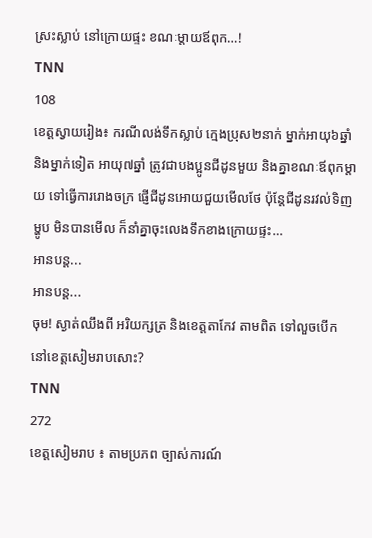ស្រះស្លាប់ នៅក្រោយផ្ទះ ខណៈម្តាយឪពុក…!
TNN
108
ខេត្តស្វាយរៀង៖ ករណីលង់ទឹកស្លាប់ ក្មេងប្រុស២នាក់ ម្នាក់អាយុ៦ឆ្នាំ និងម្នាក់ទៀត អាយុ៧ឆ្នាំ ត្រូវជាបងប្អូនជីដូនមួយ និងគ្នាខណៈឪពុកម្តាយ ទៅធ្វើការរោងចក្រ ផ្ញើជីដូនអោយជួយមើលថែ ប៉ុន្តែជីដូនរវល់ទិញម្ហូប មិនបានមើល ក៏នាំគ្នាចុះលេងទឹកខាងក្រោយផ្ទះ…
អានបន្ត...
អានបន្ត...
ចុម! ស្ងាត់ឈឹងពី អរិយក្សត្រ និងខេត្តតាកែវ តាមពិត ទៅលួចបើក នៅខេត្តសៀមរាបសោះ?
TNN
272
ខេត្តសៀមរាប ៖ តាមប្រភព ច្បាស់ការណ៍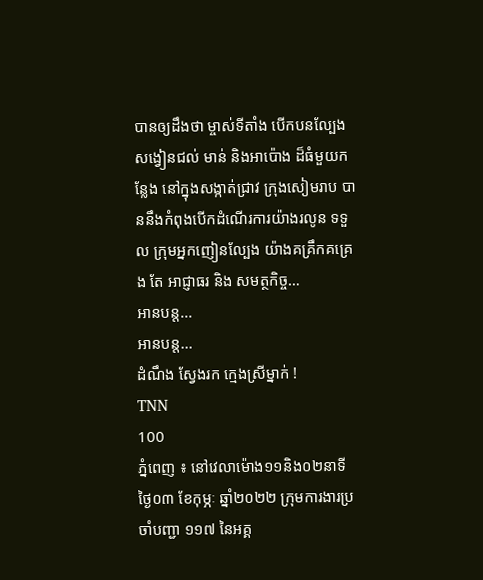បានឲ្យដឹងថា ម្ចាស់ទីតាំង បើកបនល្បែង សង្វៀនជល់ មាន់ និងអាប៉ោង ដ៏ធំមួយកន្លែង នៅក្នុងសង្កាត់ជ្រាវ ក្រុងសៀមរាប បាននឹងកំពុងបើកដំណើរការយ៉ាងរលូន ទទួល ក្រុមអ្នកញៀនល្បែង យ៉ាងគគ្រឹកគគ្រេង តែ អាជ្ញាធរ និង សមត្ថកិច្ច…
អានបន្ត...
អានបន្ត...
ដំណឹង ស្វែងរក ក្មេងស្រីម្នាក់ !
TNN
100
ភ្នំពេញ ៖ នៅវេលាម៉ោង១១និង០២នាទី ថ្ងៃ០៣ ខែកុម្ភៈ ឆ្នាំ២០២២ ក្រុមការងារប្រចាំបញ្ជា ១១៧ នៃអគ្គ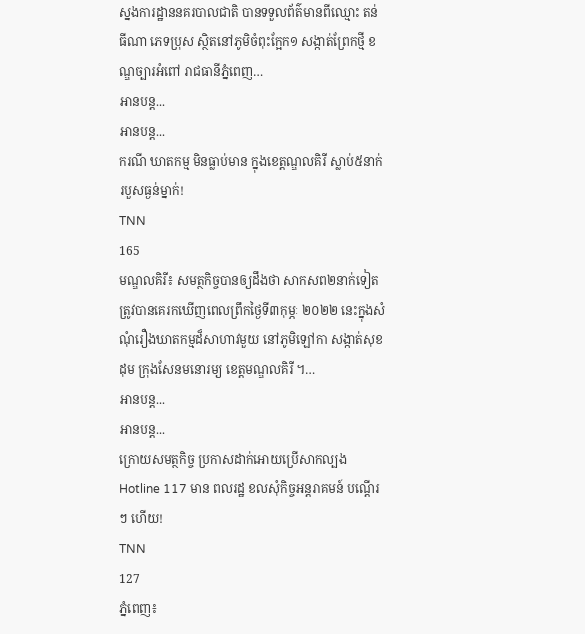ស្នងការដ្ឋាននគរបាលជាតិ បានទទួលព័ត៌មានពីឈ្មោះ តន់ ធីណា ភេទប្រុស ស្ថិតនៅភូមិចំពុះក្អែក១ សង្កាត់ព្រែកថ្មី ខណ្ឌច្បារអំពៅ រាជធានីភ្នំពេញ…
អានបន្ត...
អានបន្ត...
ករណី ឃាតកម្ម មិនធ្លាប់មាន ក្នុងខេត្តណ្ឌលគិរី ស្លាប់៥នាក់ របួសធ្ងន់ម្នាក់!
TNN
165
មណ្ឌលគិរី៖ សមត្ថកិច្ចបានឲ្យដឹងថា សាកសព២នាក់ទៀតត្រូវបានគេរកឃើញពេលព្រឹកថ្ងៃទី៣កុម្ភៈ ២០២២ នេះក្នុងសំណុំរឿងឃាតកម្មដ៏សាហាវមួយ នៅភូមិឡៅកា សង្កាត់សុខដុម ក្រុងសែនមនោរម្យ ខេត្តមណ្ឌលគិរី ។…
អានបន្ត...
អានបន្ត...
ក្រោយសមត្ថកិច្ច ប្រកាសដាក់អោយប្រើសាកល្បង Hotline 117 មាន ពលរដ្ឋ ខលសុំកិច្ចអន្តរាគមន៍ បណ្តើរៗ ហើយ!
TNN
127
ភ្នំពេញ៖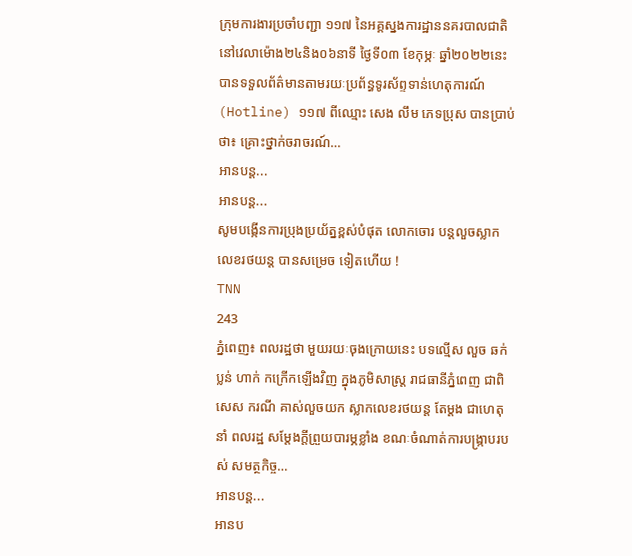ក្រុមការងារប្រចាំបញ្ជា ១១៧ នៃអគ្គស្នងការដ្ឋាននគរបាលជាតិ នៅវេលាម៉ោង២៤និង០៦នាទី ថ្ងៃទី០៣ ខែកុម្ភៈ ឆ្នាំ២០២២នេះ បានទទួលព័ត៌មានតាមរយៈប្រព័ន្ធទូរស័ព្ទទាន់ហេតុការណ៍ (Hotline) ១១៧ ពីឈ្មោះ សេង លឹម ភេទប្រុស បានប្រាប់ថា៖ គ្រោះថ្នាក់ចរាចរណ៍…
អានបន្ត...
អានបន្ត...
សូមបង្កើនការប្រុងប្រយ័ត្នខ្ពស់បំផុត លោកចោរ បន្តលួចស្លាកលេខរថយន្ត បានសម្រេច ទៀតហើយ !
TNN
243
ភ្នំពេញ៖ ពលរដ្ឋថា មួយរយៈចុងក្រោយនេះ បទល្មើស លួច ឆក់ ប្លន់ ហាក់ កក្រើកឡើងវិញ ក្នុងភូមិសាស្ត្រ រាជធានីភ្នំពេញ ជាពិសេស ករណី គាស់លួចយក ស្លាកលេខរថយន្ត តែម្តង ជាហេតុនាំ ពលរដ្ឋ សម្តែងក្តីព្រួយបារម្ភខ្លាំង ខណៈចំណាត់ការបង្ក្រាបរបស់ សមត្ថកិច្ច…
អានបន្ត...
អានប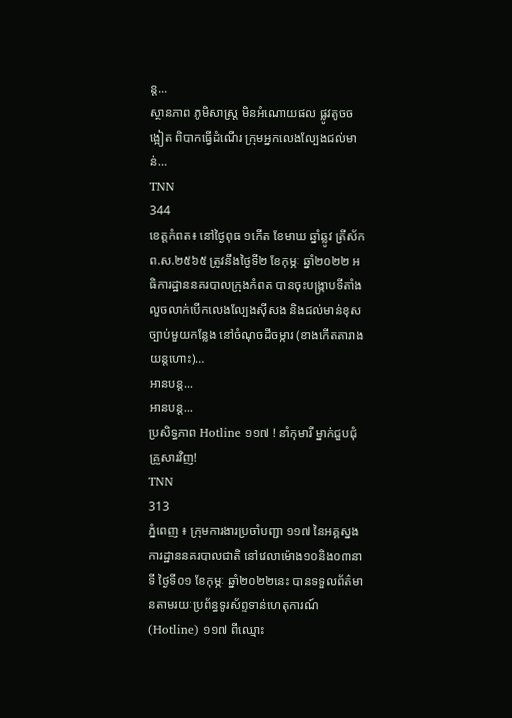ន្ត...
ស្ថានភាព ភូមិសាស្ត្រ មិនអំណោយផល ផ្លូវតូចចង្អៀត ពិបាកធ្វើដំណើរ ក្រុមអ្នកលេងល្បែងជល់មាន់…
TNN
344
ខេត្តកំពត៖ នៅថ្ងៃពុធ ១កើត ខែមាឃ ឆ្នាំឆ្លូវ ត្រីស័ក ព.ស.២៥៦៥ ត្រូវនឹងថ្ងៃទី២ ខែកុម្ភៈ ឆ្នាំ២០២២ អធិការដ្ឋាននគរបាលក្រុងកំពត បានចុះបង្ក្រាបទីតាំងលួចលាក់បើកលេងល្បែងស៊ីសង និងជល់មាន់ខុសច្បាប់មួយកន្លែង នៅចំណុចដីចម្ការ (ខាងកើតតារាងយន្តហោះ)…
អានបន្ត...
អានបន្ត...
ប្រសិទ្ធភាព Hotline ១១៧ ! នាំកុមារី ម្នាក់ជួបជុំ គ្រួសារវិញ!
TNN
313
ភ្នំពេញ ៖ ក្រុមការងារប្រចាំបញ្ជា ១១៧ នៃអគ្គស្នងការដ្ឋាននគរបាលជាតិ នៅវេលាម៉ោង១០និង០៣នាទី ថ្ងៃទី០១ ខែកុម្ភៈ ឆ្នាំ២០២២នេះ បានទទួលព័ត៌មានតាមរយៈប្រព័ន្ធទូរស័ព្ទទាន់ហេតុការណ៍ (Hotline) ១១៧ ពីឈ្មោះ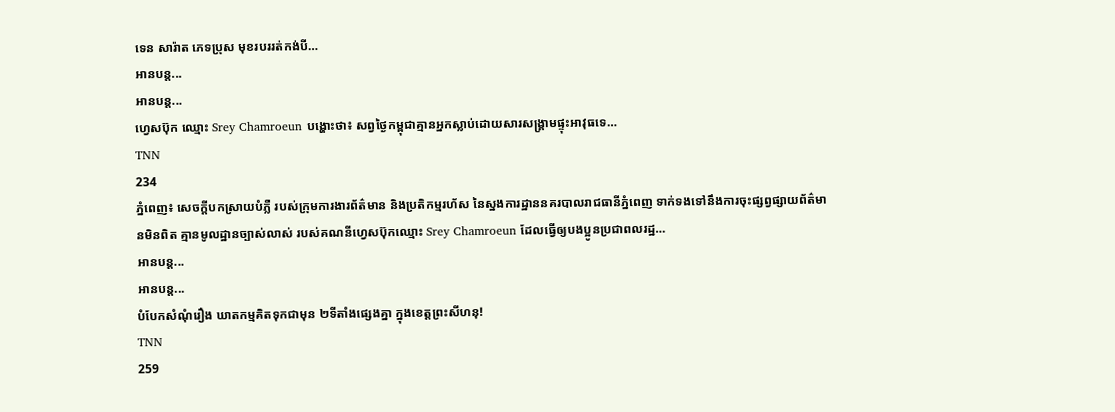ទេន សារ៉ាត ភេទប្រុស មុខរបររត់កង់បី…
អានបន្ត...
អានបន្ត...
ហ្វេសប៊ុក ឈ្មោះ Srey Chamroeun បង្ហោះថា៖ សព្វថ្ងៃកម្ពុជាគ្មានអ្នកស្លាប់ដោយសារសង្គ្រាមផ្ទុះអាវុធទេ…
TNN
234
ភ្នំពេញ៖ សេចក្តីបកស្រាយបំភ្លឺ របស់ក្រុមការងារព័ត៌មាន និងប្រតិកម្មរហ័ស នៃស្នងការដ្ឋាននគរបាលរាជធានីភ្នំពេញ ទាក់ទងទៅនឹងការចុះផ្សព្វផ្សាយព័ត៌មានមិនពិត គ្មានមូលដ្ឋានច្បាស់លាស់ របស់គណនីហ្វេសប៊ុកឈ្មោះ Srey Chamroeun ដែលធ្វើឲ្យបងប្អូនប្រជាពលរដ្ឋ…
អានបន្ត...
អានបន្ត...
បំបែកសំណុំរឿង ឃាតកម្មគិតទុកជាមុន ២ទីតាំងផ្សេងគ្នា ក្នុងខេត្តព្រះសីហនុ!
TNN
259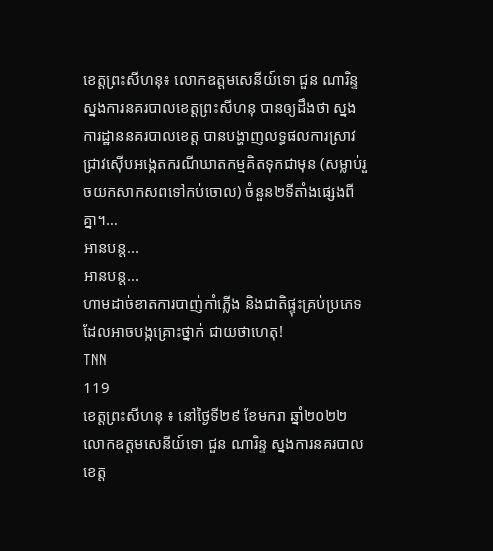ខេត្តព្រះសីហនុ៖ លោកឧត្តមសេនីយ៍ទោ ជួន ណារិន្ទ ស្នងការនគរបាលខេត្តព្រះសីហនុ បានឲ្យដឹងថា ស្នងការដ្ឋាននគរបាលខេត្ត បានបង្ហាញលទ្ធផលការស្រាវជ្រាវស៊ើបអង្កេតករណីឃាតកម្មគិតទុកជាមុន (សម្លាប់រួចយកសាកសពទៅកប់ចោល) ចំនួន២ទីតាំងផ្សេងពីគ្នា។…
អានបន្ត...
អានបន្ត...
ហាមដាច់ខាតការបាញ់កាំភ្លេីង និងជាតិផ្ទុះគ្រប់ប្រភេទ ដែលអាចបង្កគ្រោះថ្នាក់ ជាយថាហេតុ!
TNN
119
ខេត្តព្រះសីហនុ ៖ នៅថ្ងៃទី២៩ ខែមករា ឆ្នាំ២០២២ លោកឧត្តមសេនីយ៍ទោ ជួន ណារិន្ទ ស្នងការនគរបាលខេត្ត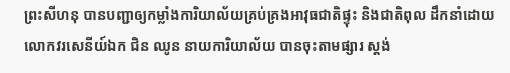ព្រះសីហនុ បានបញ្ជាឲ្យកម្លាំងការិយាល័យគ្រប់គ្រងអាវុធជាតិផ្ទុះ និងជាតិពុល ដឹកនាំដោយលោកវរសេនីយ៍ឯក ជិន ឈូន នាយការិយាល័យ បានចុះតាមផ្សារ ស្តង់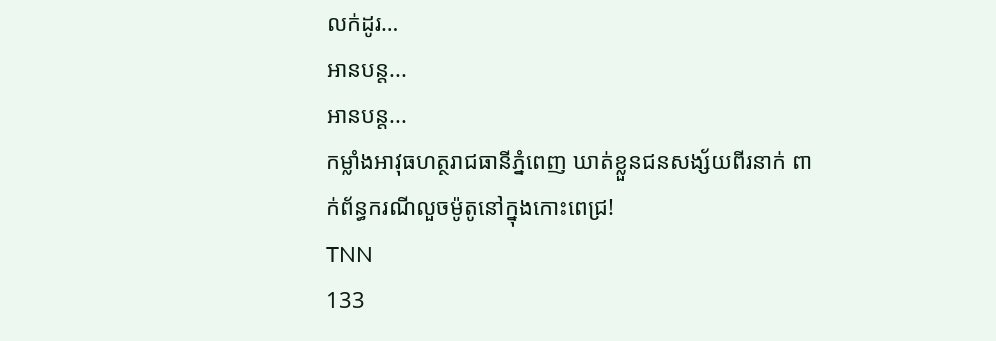លក់ដូរ…
អានបន្ត...
អានបន្ត...
កម្លាំងអាវុធហត្ថរាជធានីភ្នំពេញ ឃាត់ខ្លួនជនសង្ស័យពីរនាក់ ពាក់ព័ន្ធករណីលួចម៉ូតូនៅក្នុងកោះពេជ្រ!
TNN
133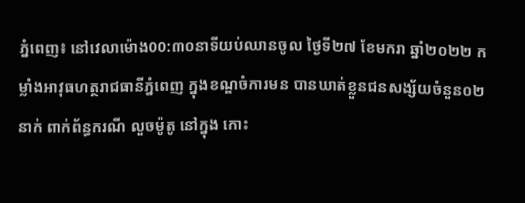ភ្នំពេញ៖ នៅវេលាម៉ោង00:៣០នាទីយប់ឈានចូល ថ្ងៃទី២៧ ខែមករា ឆ្នាំ២០២២ កម្លាំងអាវុធហត្ថរាជធានីភ្នំពេញ ក្នុងខណ្ឌចំការមន បានឃាត់ខ្លួនជនសង្ស័យចំនួន០២នាក់ ពាក់ព័ន្ធករណី លួចម៉ូតូ នៅក្នុង កោះ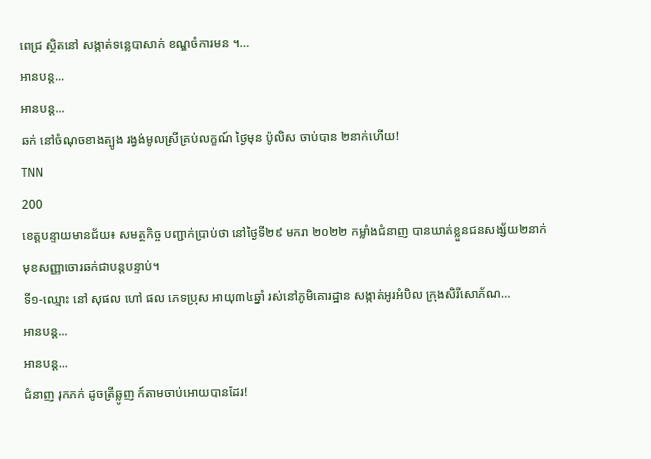ពេជ្រ ស្ថិតនៅ សង្កាត់ទន្លេបាសាក់ ខណ្ឌចំការមន ។…
អានបន្ត...
អានបន្ត...
ឆក់ នៅចំណុចខាងត្បូង រង្វង់មូលស្រីគ្រប់លក្ខណ៍ ថ្ងៃមុន ប៉ូលិស ចាប់បាន ២នាក់ហើយ!
TNN
200
ខេត្តបន្ទាយមានជ័យ៖ សមត្ថកិច្ច បញ្ជាក់ប្រាប់ថា នៅថ្ងៃទី២៩ មករា ២០២២ កម្លាំងជំនាញ បានឃាត់ខ្លួនជនសង្ស័យ២នាក់ មុខសញ្ញាចោរឆក់ជាបន្តបន្ទាប់។
ទី១-ឈ្មោះ នៅ សុផល ហៅ ផល ភេទប្រុស អាយុ៣៤ឆ្នាំ រស់នៅភូមិគោរដ្ឋាន សង្កាត់អូរអំបិល ក្រុងសិរីសោភ័ណ…
អានបន្ត...
អានបន្ត...
ជំនាញ រុកភក់ ដូចត្រីឆ្លូញ ក៍តាមចាប់អោយបានដែរ!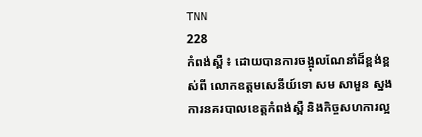TNN
228
កំពង់ស្ពឺ ៖ ដោយបានការចង្អុលណែនាំដ៏ខ្ពង់ខ្ពស់ពី លោកឧត្តមសេនីយ៍ទោ សម សាមួន ស្នងការនគរបាលខេត្ដកំពង់ស្ពឺ និងកិច្ចសហការល្អ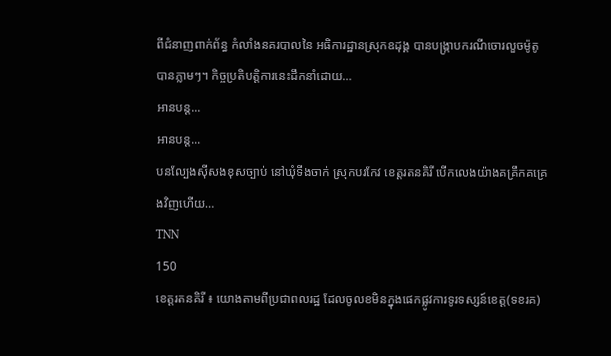ពីជំនាញពាក់ព័ន្ធ កំលាំងនគរបាលនៃ អធិការដ្ឋានស្រុកឧដុង្គ បានបង្រ្កាបករណីចោរលួចម៉ូតូបានភ្លាមៗ។ កិច្ចប្រតិបត្ដិការនេះដឹកនាំដោយ…
អានបន្ត...
អានបន្ត...
បនល្បែងសុីសងខុសច្បាប់ នៅឃុំទីងចាក់ ស្រុកបរកែវ ខេត្តរតនគិរី បើកលេងយ៉ាងគគ្រឹកគគ្រេងវិញហើយ…
TNN
150
ខេត្តរតនគិរី ៖ យោងតាមពីប្រជាពលរដ្ឋ ដែលចូលខមិនក្នុងផេកផ្លូវការទូរទស្សន៍ខេត្ត(ទខរគ)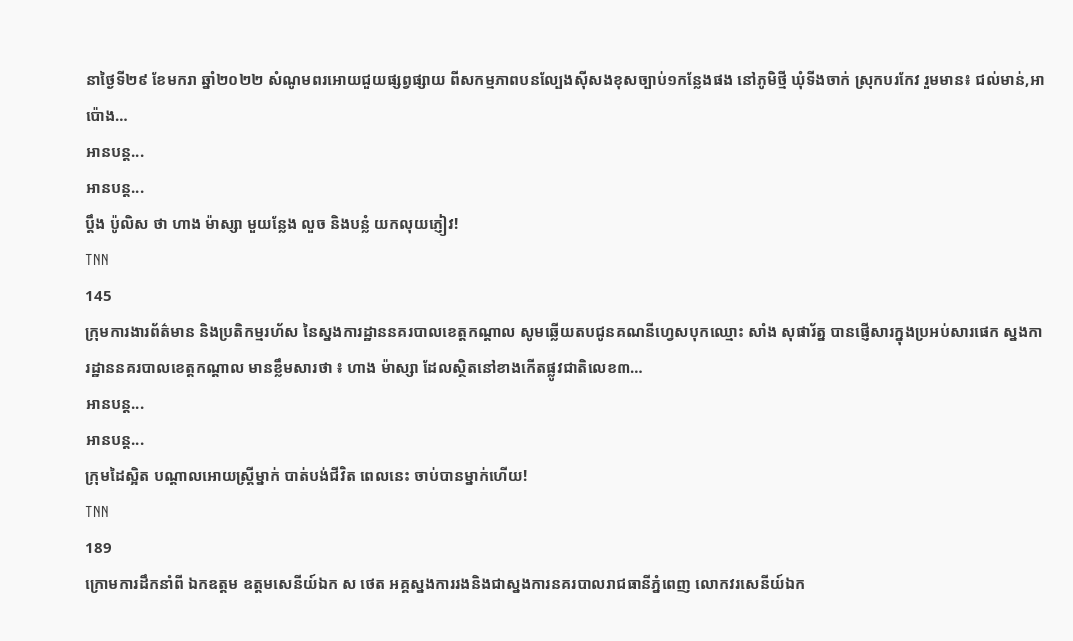នាថ្ងៃទី២៩ ខែមករា ឆ្នាំ២០២២ សំណូមពរអោយជួយផ្សព្វផ្សាយ ពីសកម្មភាពបនល្បែងសុីសងខុសច្បាប់១កន្លែងផង នៅភូមិថ្មី ឃុំទីងចាក់ ស្រុកបរកែវ រួមមាន៖ ជល់មាន់,អាប៉ោង…
អានបន្ត...
អានបន្ត...
ប្តឹង ប៉ូលិស ថា ហាង ម៉ាស្សា មួយន្លែង លួច និងបន្លំ យកលុយភ្ញៀវ!
TNN
145
ក្រុមការងារព័ត៌មាន និងប្រតិកម្មរហ័ស នៃស្នងការដ្ឋាននគរបាលខេត្តកណ្តាល សូមឆ្លើយតបជូនគណនីហ្វេសបុកឈ្មោះ សាំង សុផារ័ត្ន បានផ្ញើសារក្នុងប្រអប់សារផេក ស្នងការដ្ឋាននគរបាលខេត្តកណ្តាល មានខ្លឹមសារថា ៖ ហាង ម៉ាស្សា ដែលស្ថិតនៅខាងកើតផ្លូវជាតិលេខ៣…
អានបន្ត...
អានបន្ត...
ក្រុមដៃស្អិត បណ្តាលអោយស្ត្រីម្នាក់ បាត់បង់ជីវិត ពេលនេះ ចាប់បានម្នាក់ហើយ!
TNN
189
ក្រោមការដឹកនាំពី ឯកឧត្តម ឧត្តមសេនីយ៍ឯក ស ថេត អគ្គស្នងការរងនិងជាស្នងការនគរបាលរាជធានីភ្នំពេញ លោកវរសេនីយ៍ឯក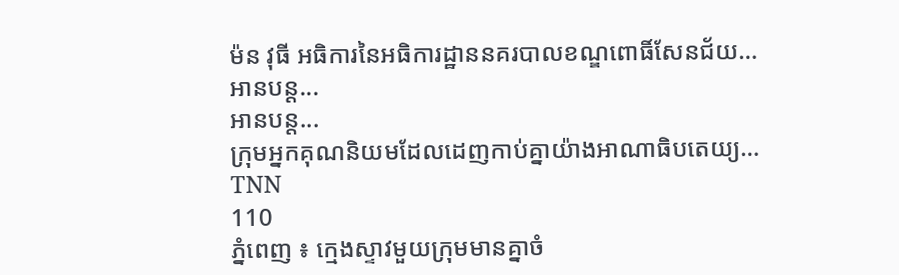ម៉ន វុធី អធិការនៃអធិការដ្ឋាននគរបាលខណ្ឌពោធិ៍សែនជ័យ…
អានបន្ត...
អានបន្ត...
ក្រុមអ្នកគុណនិយមដែលដេញកាប់គ្នាយ៉ាងអាណាធិបតេយ្យ…
TNN
110
ភ្នំពេញ ៖ ក្មេងស្ទាវមួយក្រុមមានគ្នាចំ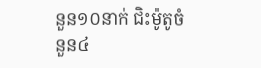នួន១០នាក់ ជិះម៉ូតូចំនួន៤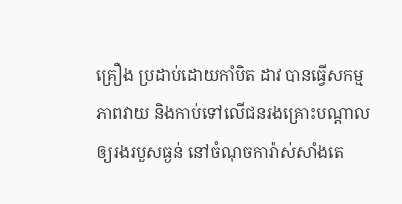គ្រឿង ប្រដាប់ដោយកាំបិត ដាវ បានធ្វើសកម្មភាពវាយ និងកាប់ទៅលើជនរងគ្រោះបណ្ដាលឲ្យរងរបួសធ្ងន់ នៅចំណុចការ៉ាស់សាំងតេ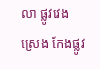លា ផ្លូវវេងស្រេង កែងផ្លូវ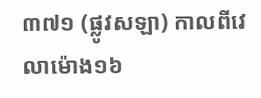៣៧១ (ផ្លូវសឡា) កាលពីវេលាម៉ោង១៦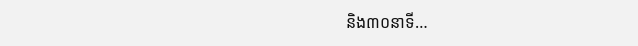និង៣០នាទី…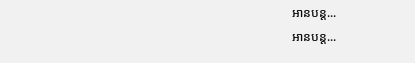អានបន្ត...
អានបន្ត...